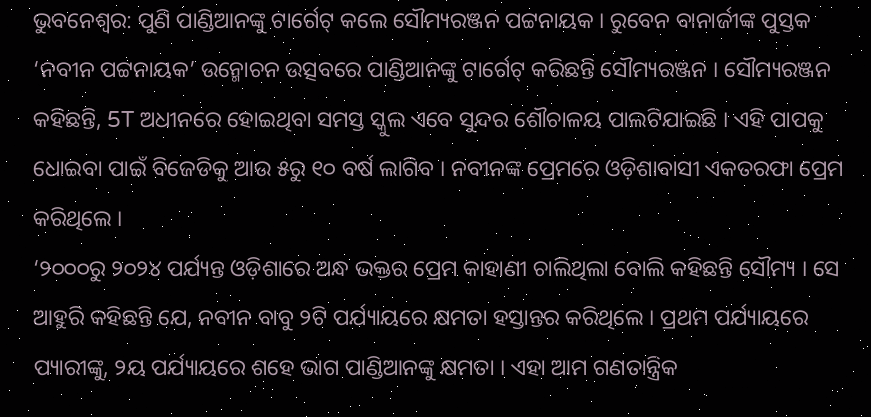ଭୁବନେଶ୍ଵର: ପୁଣି ପାଣ୍ଡିଆନଙ୍କୁ ଟାର୍ଗେଟ୍ କଲେ ସୌମ୍ୟରଞ୍ଜନ ପଟ୍ଟନାୟକ । ରୁବେନ ବାନାର୍ଜୀଙ୍କ ପୁସ୍ତକ ‘ନବୀନ ପଟ୍ଟନାୟକ’ ଉନ୍ମୋଚନ ଉତ୍ସବରେ ପାଣ୍ଡିଆନଙ୍କୁ ଟାର୍ଗେଟ୍ କରିଛନ୍ତି ସୌମ୍ୟରଞ୍ଜନ । ସୌମ୍ୟରଞ୍ଜନ କହିଛନ୍ତି, 5T ଅଧୀନରେ ହୋଇଥିବା ସମସ୍ତ ସ୍କୁଲ ଏବେ ସୁନ୍ଦର ଶୌଚାଳୟ ପାଲଟିଯାଇଛି । ଏହି ପାପକୁ ଧୋଇବା ପାଇଁ ବିଜେଡିକୁ ଆଉ ୫ରୁ ୧୦ ବର୍ଷ ଲାଗିବ । ନବୀନଙ୍କ ପ୍ରେମରେ ଓଡ଼ିଶାବାସୀ ଏକତରଫା ପ୍ରେମ କରିଥିଲେ ।
‘୨୦୦୦ରୁ ୨୦୨୪ ପର୍ଯ୍ୟନ୍ତ ଓଡ଼ିଶାରେ ଅନ୍ଧ ଭକ୍ତର ପ୍ରେମ କାହାଣୀ ଚାଲିଥିଲା ବୋଲି କହିଛନ୍ତି ସୌମ୍ୟ । ସେ ଆହୁରି କହିଛନ୍ତି ଯେ, ନବୀନ ବାବୁ ୨ଟି ପର୍ଯ୍ୟାୟରେ କ୍ଷମତା ହସ୍ତାନ୍ତର କରିଥିଲେ । ପ୍ରଥମ ପର୍ଯ୍ୟାୟରେ ପ୍ୟାରୀଙ୍କୁ, ୨ୟ ପର୍ଯ୍ୟାୟରେ ଶହେ ଭାଗ ପାଣ୍ଡିଆନଙ୍କୁ କ୍ଷମତା । ଏହା ଆମ ଗଣତାନ୍ତ୍ରିକ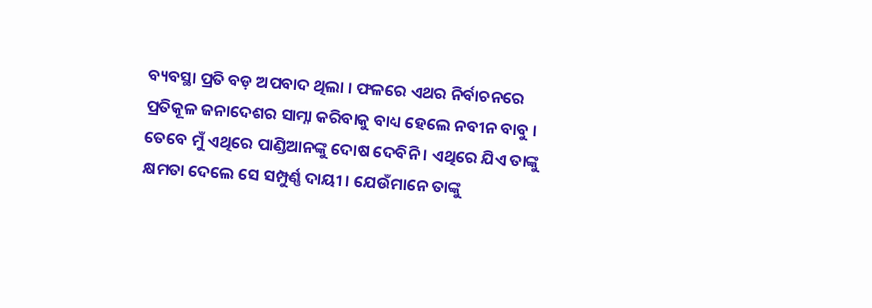ବ୍ୟବସ୍ଥା ପ୍ରତି ବଡ଼ ଅପବାଦ ଥିଲା । ଫଳରେ ଏଥର ନିର୍ବାଚନରେ ପ୍ରତିକୂଳ ଜନାଦେଶର ସାମ୍ନା କରିବାକୁ ବାଧ୍ୟ ହେଲେ ନବୀନ ବାବୁ । ତେବେ ମୁଁ ଏଥିରେ ପାଣ୍ଡିଆନଙ୍କୁ ଦୋଷ ଦେବିନି । ଏଥିରେ ଯିଏ ତାଙ୍କୁ କ୍ଷମତା ଦେଲେ ସେ ସମ୍ପୁର୍ଣ୍ଣ ଦାୟୀ । ଯେଉଁମାନେ ତାଙ୍କୁ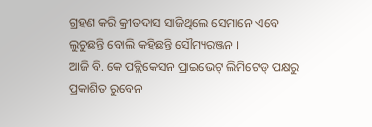ଗ୍ରହଣ କରି କ୍ରୀତଦାସ ସାଜିଥିଲେ ସେମାନେ ଏବେ ଲୁଚୁଛନ୍ତି ବୋଲି କହିଛନ୍ତି ସୌମ୍ୟରଞ୍ଜନ ।
ଆଜି ବି. କେ ପବ୍ଲିକେସନ ପ୍ରାଇଭେଟ୍ ଲିମିଟେଡ୍ ପକ୍ଷରୁ ପ୍ରକାଶିତ ରୁବେନ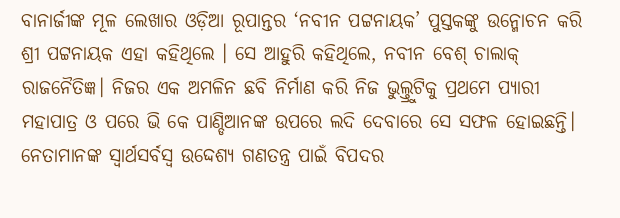ବାନାର୍ଜୀଙ୍କ ମୂଳ ଲେଖାର ଓଡ଼ିଆ ରୂପାନ୍ତର ‘ନବୀନ ପଟ୍ଟନାୟକ’ ପୁସ୍ତକଙ୍କୁ ଉନ୍ମୋଚନ କରି ଶ୍ରୀ ପଟ୍ଟନାୟକ ଏହା କହିଥିଲେ । ସେ ଆହୁରି କହିଥିଲେ, ନବୀନ ବେଶ୍ ଚାଲାକ୍ ରାଜନୈତିଜ୍ଞ। ନିଜର ଏକ ଅମଳିନ ଛବି ନିର୍ମାଣ କରି ନିଜ ଭୁଲ୍ତ୍ରୁଟିକୁ ପ୍ରଥମେ ପ୍ୟାରୀ ମହାପାତ୍ର ଓ ପରେ ଭି କେ ପାଣ୍ଡିଆନଙ୍କ ଉପରେ ଲଦି ଦେବାରେ ସେ ସଫଳ ହୋଇଛନ୍ତି। ନେତାମାନଙ୍କ ସ୍ବାର୍ଥସର୍ବସ୍ବ ଉଦ୍ଦେଶ୍ୟ ଗଣତନ୍ତ୍ର ପାଇଁ ବିପଦର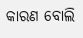କାରଣ ବୋଲି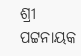ଶ୍ରୀ ପଟ୍ଟନାୟକ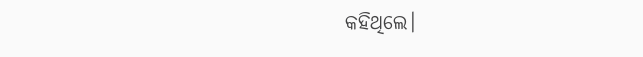କହିଥିଲେ।